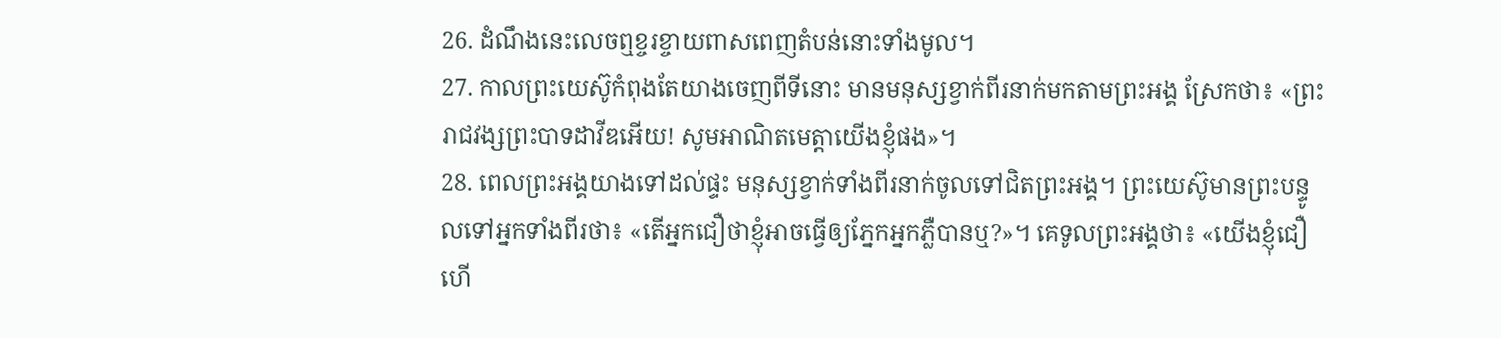26. ដំណឹងនេះលេចឮខ្ចរខ្ចាយពាសពេញតំបន់នោះទាំងមូល។
27. កាលព្រះយេស៊ូកំពុងតែយាងចេញពីទីនោះ មានមនុស្សខ្វាក់ពីរនាក់មកតាមព្រះអង្គ ស្រែកថា៖ «ព្រះរាជវង្សព្រះបាទដាវីឌអើយ! សូមអាណិតមេត្តាយើងខ្ញុំផង»។
28. ពេលព្រះអង្គយាងទៅដល់ផ្ទះ មនុស្សខ្វាក់ទាំងពីរនាក់ចូលទៅជិតព្រះអង្គ។ ព្រះយេស៊ូមានព្រះបន្ទូលទៅអ្នកទាំងពីរថា៖ «តើអ្នកជឿថាខ្ញុំអាចធ្វើឲ្យភ្នែកអ្នកភ្លឺបានឬ?»។ គេទូលព្រះអង្គថា៖ «យើងខ្ញុំជឿហើ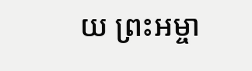យ ព្រះអម្ចា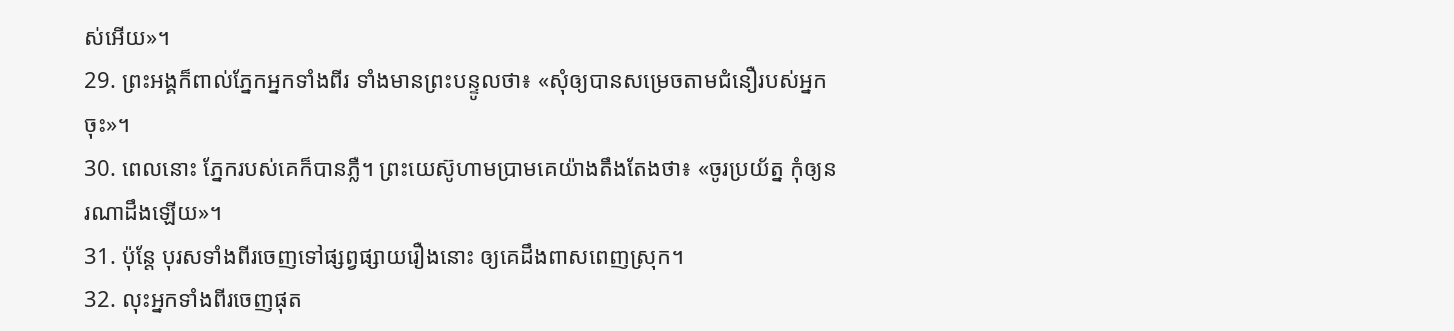ស់អើយ»។
29. ព្រះអង្គក៏ពាល់ភ្នែកអ្នកទាំងពីរ ទាំងមានព្រះបន្ទូលថា៖ «សុំឲ្យបានសម្រេចតាមជំនឿរបស់អ្នកចុះ»។
30. ពេលនោះ ភ្នែករបស់គេក៏បានភ្លឺ។ ព្រះយេស៊ូហាមប្រាមគេយ៉ាងតឹងតែងថា៖ «ចូរប្រយ័ត្ន កុំឲ្យនរណាដឹងឡើយ»។
31. ប៉ុន្តែ បុរសទាំងពីរចេញទៅផ្សព្វផ្សាយរឿងនោះ ឲ្យគេដឹងពាសពេញស្រុក។
32. លុះអ្នកទាំងពីរចេញផុត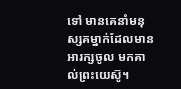ទៅ មានគេនាំមនុស្សគម្នាក់ដែលមានអារក្សចូល មកគាល់ព្រះយេស៊ូ។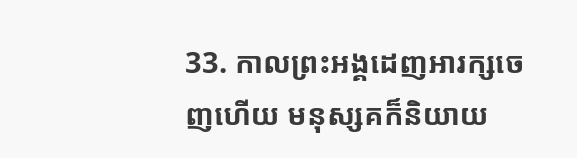33. កាលព្រះអង្គដេញអារក្សចេញហើយ មនុស្សគក៏និយាយ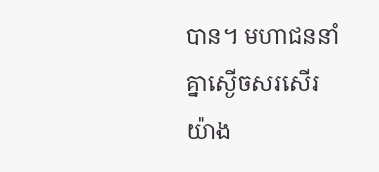បាន។ មហាជននាំគ្នាស្ងើចសរសើរយ៉ាង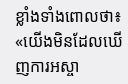ខ្លាំងទាំងពោលថា៖ «យើងមិនដែលឃើញការអស្ចា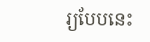រ្យបែបនេះ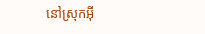នៅស្រុកអ៊ី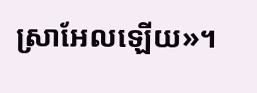ស្រាអែលឡើយ»។